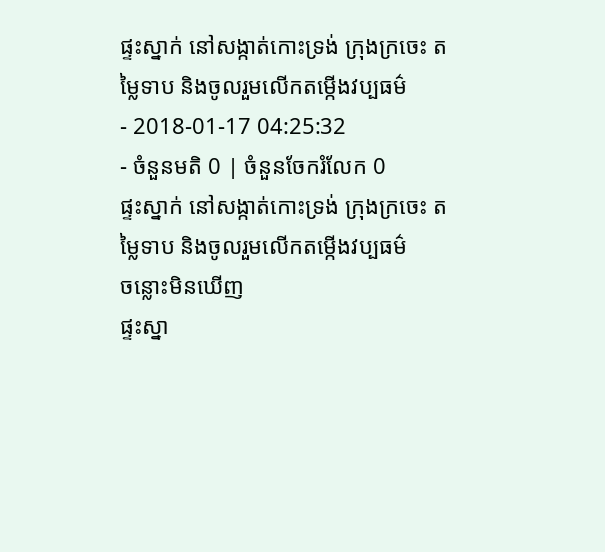ផ្ទះស្នាក់ នៅសង្កាត់កោះទ្រង់ ក្រុងក្រចេះ តម្លៃទាប និងចូលរួមលើកតម្កើងវប្បធម៌
- 2018-01-17 04:25:32
- ចំនួនមតិ 0 | ចំនួនចែករំលែក 0
ផ្ទះស្នាក់ នៅសង្កាត់កោះទ្រង់ ក្រុងក្រចេះ តម្លៃទាប និងចូលរួមលើកតម្កើងវប្បធម៌
ចន្លោះមិនឃើញ
ផ្ទះស្នា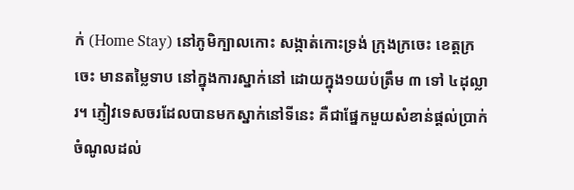ក់ (Home Stay) នៅភូមិក្បាលកោះ សង្កាត់កោះទ្រង់ ក្រុងក្រចេះ ខេត្តក្រចេះ មានតម្លៃទាប នៅក្នុងការស្នាក់នៅ ដោយក្នុង១យប់ត្រឹម ៣ ទៅ ៤ដុល្លារ។ ភ្ញៀវទេសចរដែលបានមកស្នាក់នៅទីនេះ គឺជាផ្នែកមួយសំខាន់ផ្ដល់ប្រាក់ចំណូលដល់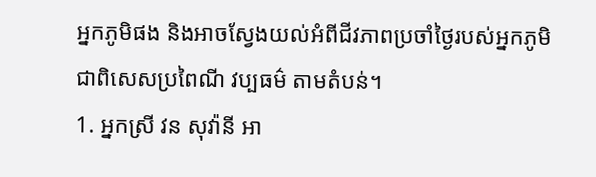អ្នកភូមិផង និងអាចស្វែងយល់អំពីជីវភាពប្រចាំថ្ងៃរបស់អ្នកភូមិ ជាពិសេសប្រពៃណី វប្បធម៌ តាមតំបន់។
1. អ្នកស្រី វន សុវ៉ានី អា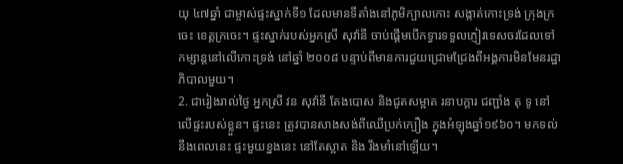យុ ៤៧ឆ្នាំ ជាម្ចាស់ផ្ទះស្នាក់ទី១ ដែលមានទីតាំងនៅភូមិក្បាលកោះ សង្កាត់កោះទ្រង់ ក្រុងក្រចេះ ខេត្តក្រចេះ។ ផ្ទះស្នាក់របស់អ្នកស្រី សុវ៉ានី ចាប់ផ្ដើមបើកទ្វារទទួលភ្ញៀវទេសចរដែលទៅកម្សាន្តនៅលើកោះទ្រង់ នៅឆ្នាំ ២០០៨ បន្ទាប់ពីមានការជួយជ្រោមជ្រែងពីអង្គការមិនមែនរដ្ឋាភិបាលមួយ។
2. ជារៀងរាល់ថ្ងៃ អ្នកស្រី វន សុវ៉ានី តែងបោស និងជូតសម្អាត រនាបក្ដារ ជញ្ជាំង តុ ទូ នៅលើផ្ទះរបស់ខ្លួន។ ផ្ទះនេះ ត្រូវបានសាងសង់ពីឈើប្រក់ក្បឿង ក្នុងអំឡុងឆ្នាំ១៩៦០។ មកទល់នឹងពេលនេះ ផ្ទះមួយខ្នងនេះ នៅតែស្អាត និង រឹងមាំនៅឡើយ។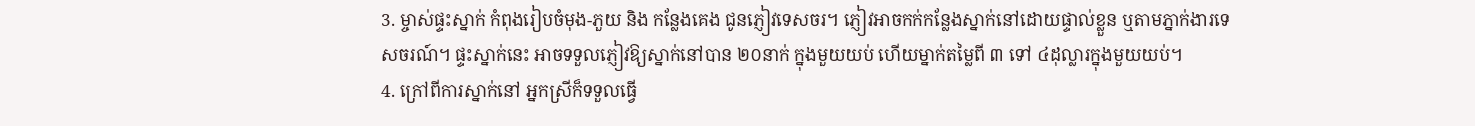3. ម្ចាស់ផ្ទះស្នាក់ កំពុងរៀបចំមុង-ភួយ និង កន្លែងគេង ជូនភ្ញៀវទេសចរ។ ភ្ញៀវអាចកក់កន្លែងស្នាក់នៅដោយផ្ទាល់ខ្លួន ឬតាមភ្នាក់ងារទេសចរណ៍។ ផ្ទះស្នាក់នេះ អាចទទួលភ្ញៀវឱ្យស្នាក់នៅបាន ២០នាក់ ក្នុងមួយយប់ ហើយម្នាក់តម្លៃពី ៣ ទៅ ៤ដុល្លារក្នុងមួយយប់។
4. ក្រៅពីការស្នាក់នៅ អ្នកស្រីក៏ទទួលធ្វើ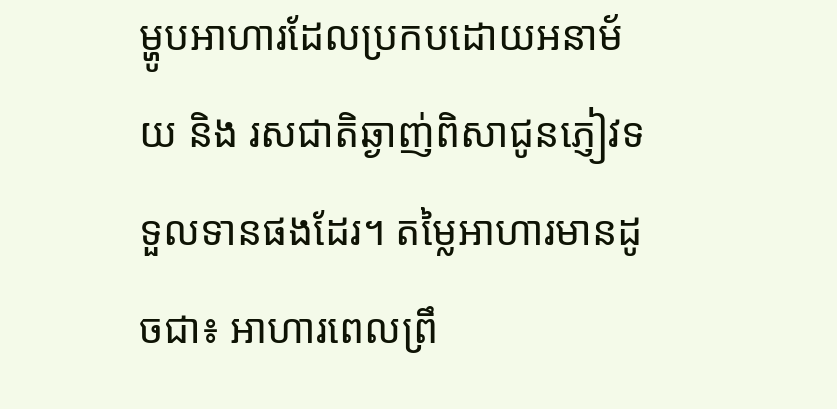ម្ហូបអាហារដែលប្រកបដោយអនាម័យ និង រសជាតិឆ្ងាញ់ពិសាជូនភ្ញៀវទទួលទានផងដែរ។ តម្លៃអាហារមានដូចជា៖ អាហារពេលព្រឹ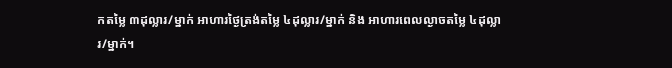កតម្លៃ ៣ដុល្លារ/ម្នាក់ អាហារថ្ងៃត្រង់តម្លៃ ៤ដុល្លារ/ម្នាក់ និង អាហារពេលល្ងាចតម្លៃ ៤ដុល្លារ/ម្នាក់។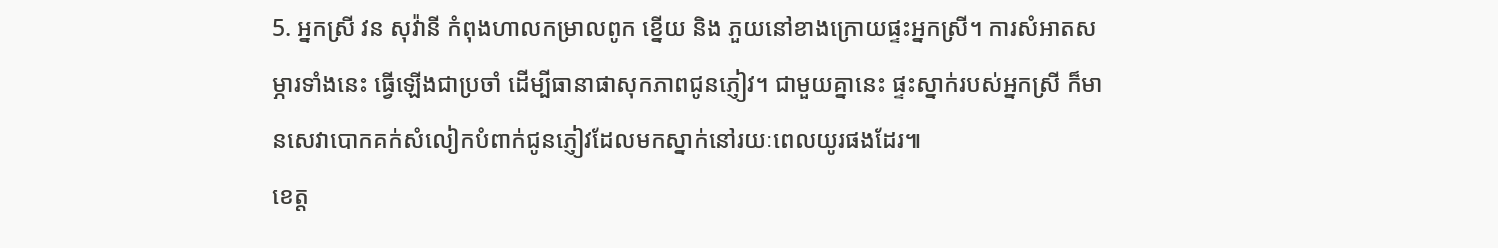5. អ្នកស្រី វន សុវ៉ានី កំពុងហាលកម្រាលពូក ខ្នើយ និង ភួយនៅខាងក្រោយផ្ទះអ្នកស្រី។ ការសំអាតសម្ភារទាំងនេះ ធ្វើឡើងជាប្រចាំ ដើម្បីធានាផាសុកភាពជូនភ្ញៀវ។ ជាមួយគ្នានេះ ផ្ទះស្នាក់របស់អ្នកស្រី ក៏មានសេវាបោកគក់សំលៀកបំពាក់ជូនភ្ញៀវដែលមកស្នាក់នៅរយៈពេលយូរផងដែរ៕
ខេត្ត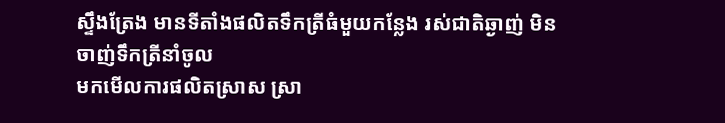ស្ទឹងត្រែង មានទីតាំងផលិតទឹកត្រីធំមួយកន្លែង រស់ជាតិឆ្ងាញ់ មិនចាញ់ទឹកត្រីនាំចូល
មកមើលការផលិតស្រាស ស្រា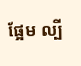ផ្អែម ល្បី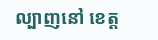ល្បាញនៅ ខេត្ត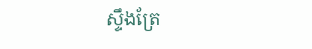ស្ទឹងត្រែ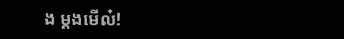ង ម្ដងមើល៎!